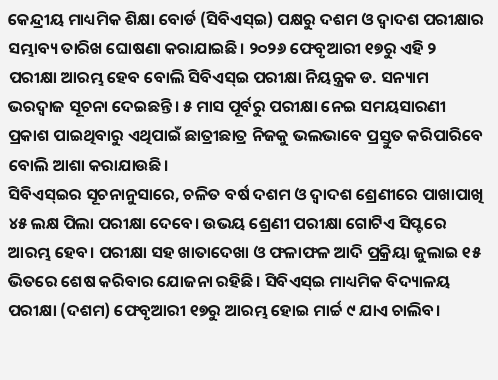କେନ୍ଦ୍ରୀୟ ମାଧ୍ୟମିକ ଶିକ୍ଷା ବୋର୍ଡ (ସିବିଏସ୍ଇ) ପକ୍ଷରୁ ଦଶମ ଓ ଦ୍ୱାଦଶ ପରୀକ୍ଷାର ସମ୍ଭାବ୍ୟ ତାରିଖ ଘୋଷଣା କରାଯାଇଛି। ୨୦୨୬ ଫେବୃଆରୀ ୧୭ରୁ ଏହି ୨ ପରୀକ୍ଷା ଆରମ୍ଭ ହେବ ବୋଲି ସିବିଏସ୍ଇ ପରୀକ୍ଷା ନିୟନ୍ତ୍ରକ ଡ. ସନ୍ୟାମ ଭରଦ୍ୱାଜ ସୂଚନା ଦେଇଛନ୍ତି। ୫ ମାସ ପୂର୍ବରୁ ପରୀକ୍ଷା ନେଇ ସମୟସାରଣୀ ପ୍ରକାଶ ପାଇଥିବାରୁ ଏଥିପାଇଁ ଛାତ୍ରୀଛାତ୍ର ନିଜକୁ ଭଲଭାବେ ପ୍ରସ୍ତୁତ କରିପାରିବେ ବୋଲି ଆଶା କରାଯାଉଛି।
ସିବିଏସ୍ଇର ସୂଚନାନୁସାରେ, ଚଳିତ ବର୍ଷ ଦଶମ ଓ ଦ୍ୱାଦଶ ଶ୍ରେଣୀରେ ପାଖାପାଖି ୪୫ ଲକ୍ଷ ପିଲା ପରୀକ୍ଷା ଦେବେ। ଉଭୟ ଶ୍ରେଣୀ ପରୀକ୍ଷା ଗୋଟିଏ ସିପ୍ଟରେ ଆରମ୍ଭ ହେବ। ପରୀକ୍ଷା ସହ ଖାତାଦେଖା ଓ ଫଳାଫଳ ଆଦି ପ୍ରକ୍ରିୟା ଜୁଲାଇ ୧୫ ଭିତରେ ଶେଷ କରିବାର ଯୋଜନା ରହିଛି। ସିବିଏସ୍ଇ ମାଧ୍ୟମିକ ବିଦ୍ୟାଳୟ ପରୀକ୍ଷା (ଦଶମ) ଫେବୃଆରୀ ୧୭ରୁ ଆରମ୍ଭ ହୋଇ ମାର୍ଚ୍ଚ ୯ ଯାଏ ଚାଲିବ।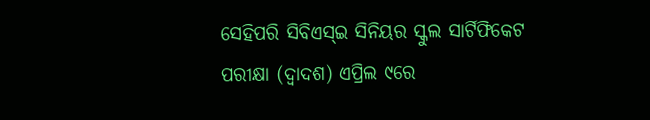ସେହିପରି ସିବିଏସ୍ଇ ସିନିୟର ସ୍କୁଲ ସାର୍ଟିଫିକେଟ ପରୀକ୍ଷା (ଦ୍ୱାଦଶ) ଏପ୍ରିଲ ୯ରେ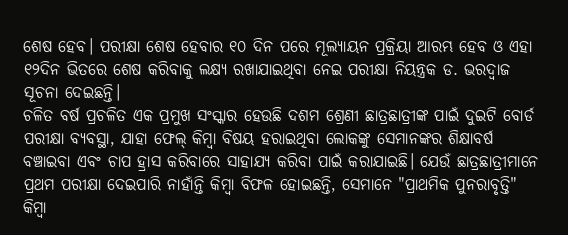ଶେଷ ହେବ। ପରୀକ୍ଷା ଶେଷ ହେବାର ୧୦ ଦିନ ପରେ ମୂଲ୍ୟାୟନ ପ୍ରକ୍ରିୟା ଆରମ୍ଭ ହେବ ଓ ଏହା ୧୨ଦିନ ଭିତରେ ଶେଷ କରିବାକୁ ଲକ୍ଷ୍ୟ ରଖାଯାଇଥିବା ନେଇ ପରୀକ୍ଷା ନିୟନ୍ତ୍ରକ ଡ. ଭରଦ୍ୱାଜ ସୂଚନା ଦେଇଛନ୍ତି।
ଚଳିତ ବର୍ଷ ପ୍ରଚଳିତ ଏକ ପ୍ରମୁଖ ସଂସ୍କାର ହେଉଛି ଦଶମ ଶ୍ରେଣୀ ଛାତ୍ରଛାତ୍ରୀଙ୍କ ପାଇଁ ଦୁଇଟି ବୋର୍ଡ ପରୀକ୍ଷା ବ୍ୟବସ୍ଥା, ଯାହା ଫେଲ୍ କିମ୍ବା ବିଷୟ ହରାଇଥିବା ଲୋକଙ୍କୁ ସେମାନଙ୍କର ଶିକ୍ଷାବର୍ଷ ବଞ୍ଚାଇବା ଏବଂ ଚାପ ହ୍ରାସ କରିବାରେ ସାହାଯ୍ୟ କରିବା ପାଇଁ କରାଯାଇଛି। ଯେଉଁ ଛାତ୍ରଛାତ୍ରୀମାନେ ପ୍ରଥମ ପରୀକ୍ଷା ଦେଇପାରି ନାହାଁନ୍ତି କିମ୍ବା ବିଫଳ ହୋଇଛନ୍ତି, ସେମାନେ "ପ୍ରାଥମିକ ପୁନରାବୃତ୍ତି" କିମ୍ବା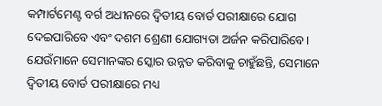କମ୍ପାର୍ଟମେଣ୍ଟ ବର୍ଗ ଅଧୀନରେ ଦ୍ୱିତୀୟ ବୋର୍ଡ ପରୀକ୍ଷାରେ ଯୋଗ ଦେଇପାରିବେ ଏବଂ ଦଶମ ଶ୍ରେଣୀ ଯୋଗ୍ୟତା ଅର୍ଜନ କରିପାରିବେ। ଯେଉଁମାନେ ସେମାନଙ୍କର ସ୍କୋର ଉନ୍ନତ କରିବାକୁ ଚାହୁଁଛନ୍ତି, ସେମାନେ ଦ୍ୱିତୀୟ ବୋର୍ଡ ପରୀକ୍ଷାରେ ମଧ୍ୟ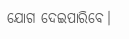ଯୋଗ ଦେଇପାରିବେ।